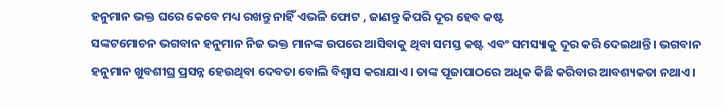ହନୁମାନ ଭକ୍ତ ଘରେ କେବେ ମଧ୍ୟ ରଖନ୍ତୁ ନାହିଁ ଏଭଳି ଫୋଟ , ଜାଣନ୍ତୁ କିପରି ଦୂର ହେବ କଷ୍ଟ
ସଙ୍କଟମୋଚନ ଭଗବାନ ହନୁମାନ ନିଜ ଭକ୍ତ ମାନଙ୍କ ଉପରେ ଆସିବାକୁ ଥିବା ସମସ୍ତ କଷ୍ଟ ଏବଂ ସମସ୍ୟାକୁ ଦୂର କରି ଦେଇଥାନ୍ତି। ଭଗବାନ ହନୁମାନ ଖୁବଶୀଘ୍ର ପ୍ରସନ୍ନ ହେଉଥିବା ଦେବତା ବୋଲି ବିଶ୍ୱାସ କରାଯାଏ। ତାଙ୍କ ପୂଜାପାଠରେ ଅଧିକ କିଛି କରିବାର ଆବଶ୍ୟକତା ନଥାଏ।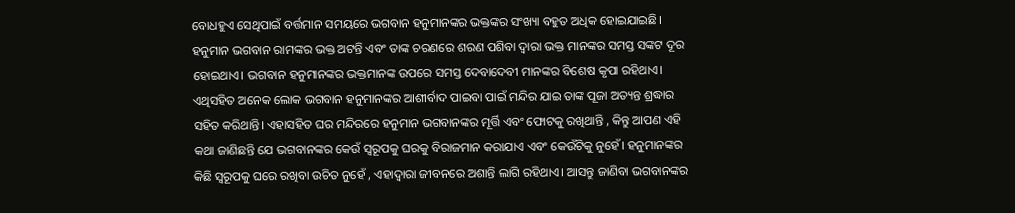ବୋଧହୁଏ ସେଥିପାଇଁ ବର୍ତ୍ତମାନ ସମୟରେ ଭଗବାନ ହନୁମାନଙ୍କର ଭକ୍ତଙ୍କର ସଂଖ୍ୟା ବହୁତ ଅଧିକ ହୋଇଯାଇଛି। ହନୁମାନ ଭଗବାନ ରାମଙ୍କର ଭକ୍ତ ଅଟନ୍ତି ଏବଂ ତାଙ୍କ ଚରଣରେ ଶରଣ ପଶିବା ଦ୍ୱାରା ଭକ୍ତ ମାନଙ୍କର ସମସ୍ତ ସଙ୍କଟ ଦୂର ହୋଇଥାଏ। ଭଗବାନ ହନୁମାନଙ୍କର ଭକ୍ତମାନଙ୍କ ଉପରେ ସମସ୍ତ ଦେବାଦେବୀ ମାନଙ୍କର ବିଶେଷ କୃପା ରହିଥାଏ। ଏଥିସହିତ ଅନେକ ଲୋକ ଭଗବାନ ହନୁମାନଙ୍କର ଆଶୀର୍ବାଦ ପାଇବା ପାଇଁ ମନ୍ଦିର ଯାଇ ତାଙ୍କ ପୂଜା ଅତ୍ୟନ୍ତ ଶ୍ରଦ୍ଧାର ସହିତ କରିଥାନ୍ତି। ଏହାସହିତ ଘର ମନ୍ଦିରରେ ହନୁମାନ ଭଗବାନଙ୍କର ମୂର୍ତ୍ତି ଏବଂ ଫୋଟକୁ ରଖିଥାନ୍ତି , କିନ୍ତୁ ଆପଣ ଏହି କଥା ଜାଣିଛନ୍ତି ଯେ ଭଗବାନଙ୍କର କେଉଁ ସ୍ୱରୂପକୁ ଘରକୁ ବିରାଜମାନ କରାଯାଏ ଏବଂ କେଉଁଟିକୁ ନୁହେଁ। ହନୁମାନଙ୍କର କିଛି ସ୍ୱରୂପକୁ ଘରେ ରଖିବା ଉଚିତ ନୁହେଁ , ଏହାଦ୍ବାରା ଜୀବନରେ ଅଶାନ୍ତି ଲାଗି ରହିଥାଏ। ଆସନ୍ତୁ ଜାଣିବା ଭଗବାନଙ୍କର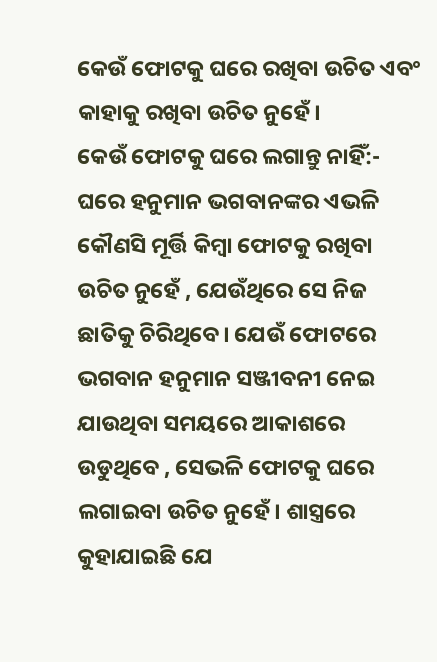କେଉଁ ଫୋଟକୁ ଘରେ ରଖିବା ଉଚିତ ଏବଂ କାହାକୁ ରଖିବା ଉଚିତ ନୁହେଁ।
କେଉଁ ଫୋଟକୁ ଘରେ ଲଗାନ୍ତୁ ନାହିଁ:-
ଘରେ ହନୁମାନ ଭଗବାନଙ୍କର ଏଭଳି କୌଣସି ମୂର୍ତ୍ତି କିମ୍ବା ଫୋଟକୁ ରଖିବା ଉଚିତ ନୁହେଁ , ଯେଉଁଥିରେ ସେ ନିଜ ଛାତିକୁ ଚିରିଥିବେ। ଯେଉଁ ଫୋଟରେ ଭଗବାନ ହନୁମାନ ସଞ୍ଜୀବନୀ ନେଇ ଯାଉଥିବା ସମୟରେ ଆକାଶରେ ଉଡୁଥିବେ , ସେଭଳି ଫୋଟକୁ ଘରେ ଲଗାଇବା ଉଚିତ ନୁହେଁ। ଶାସ୍ତ୍ରରେ କୁହାଯାଇଛି ଯେ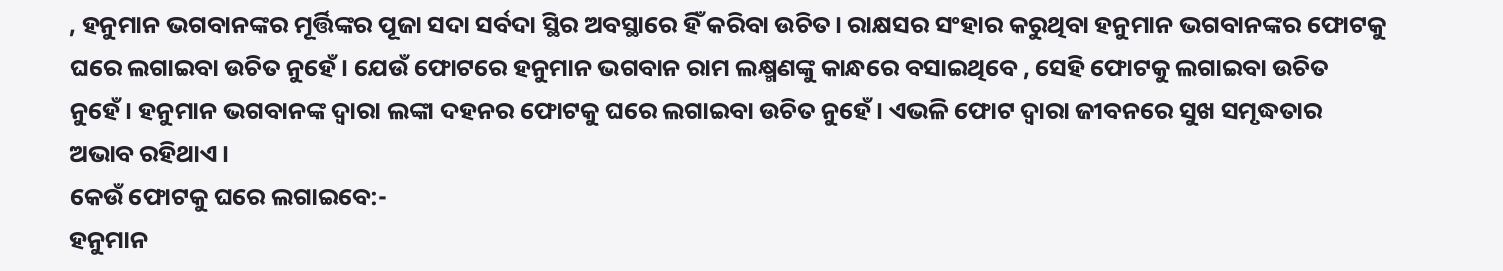, ହନୁମାନ ଭଗବାନଙ୍କର ମୂର୍ତ୍ତିଙ୍କର ପୂଜା ସଦା ସର୍ବଦା ସ୍ଥିର ଅବସ୍ଥାରେ ହିଁ କରିବା ଉଚିତ। ରାକ୍ଷସର ସଂହାର କରୁଥିବା ହନୁମାନ ଭଗବାନଙ୍କର ଫୋଟକୁ ଘରେ ଲଗାଇବା ଉଚିତ ନୁହେଁ। ଯେଉଁ ଫୋଟରେ ହନୁମାନ ଭଗବାନ ରାମ ଲକ୍ଷ୍ମଣଙ୍କୁ କାନ୍ଧରେ ବସାଇଥିବେ , ସେହି ଫୋଟକୁ ଲଗାଇବା ଉଚିତ ନୁହେଁ। ହନୁମାନ ଭଗବାନଙ୍କ ଦ୍ୱାରା ଲଙ୍କା ଦହନର ଫୋଟକୁ ଘରେ ଲଗାଇବା ଉଚିତ ନୁହେଁ। ଏଭଳି ଫୋଟ ଦ୍ୱାରା ଜୀବନରେ ସୁଖ ସମୃଦ୍ଧତାର ଅଭାବ ରହିଥାଏ।
କେଉଁ ଫୋଟକୁ ଘରେ ଲଗାଇବେ:-
ହନୁମାନ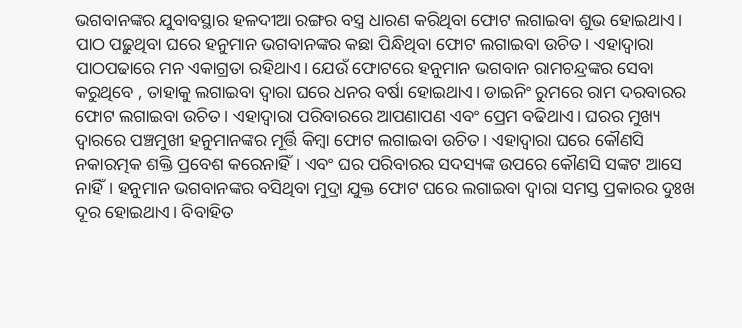ଭଗବାନଙ୍କର ଯୁବାବସ୍ଥାର ହଳଦୀଆ ରଙ୍ଗର ବସ୍ତ୍ର ଧାରଣ କରିଥିବା ଫୋଟ ଲଗାଇବା ଶୁଭ ହୋଇଥାଏ। ପାଠ ପଢ଼ୁଥିବା ଘରେ ହନୁମାନ ଭଗବାନଙ୍କର କଛା ପିନ୍ଧିଥିବା ଫୋଟ ଲଗାଇବା ଉଚିତ। ଏହାଦ୍ବାରା ପାଠପଢାରେ ମନ ଏକାଗ୍ରତା ରହିଥାଏ। ଯେଉଁ ଫୋଟରେ ହନୁମାନ ଭଗବାନ ରାମଚନ୍ଦ୍ରଙ୍କର ସେବା କରୁଥିବେ , ତାହାକୁ ଲଗାଇବା ଦ୍ୱାରା ଘରେ ଧନର ବର୍ଷା ହୋଇଥାଏ। ଡାଇନିଂ ରୁମରେ ରାମ ଦରବାରର ଫୋଟ ଲଗାଇବା ଉଚିତ। ଏହାଦ୍ବାରା ପରିବାରରେ ଆପଣାପଣ ଏବଂ ପ୍ରେମ ବଢିଥାଏ। ଘରର ମୁଖ୍ୟ ଦ୍ୱାରରେ ପଞ୍ଚମୁଖୀ ହନୁମାନଙ୍କର ମୂର୍ତ୍ତି କିମ୍ବା ଫୋଟ ଲଗାଇବା ଉଚିତ। ଏହାଦ୍ବାରା ଘରେ କୌଣସି ନକାରତ୍ମକ ଶକ୍ତି ପ୍ରବେଶ କରେନାହିଁ। ଏବଂ ଘର ପରିବାରର ସଦସ୍ୟଙ୍କ ଉପରେ କୌଣସି ସଙ୍କଟ ଆସେ ନାହିଁ। ହନୁମାନ ଭଗବାନଙ୍କର ବସିଥିବା ମୁଦ୍ରା ଯୁକ୍ତ ଫୋଟ ଘରେ ଲଗାଇବା ଦ୍ୱାରା ସମସ୍ତ ପ୍ରକାରର ଦୁଃଖ ଦୂର ହୋଇଥାଏ। ବିବାହିତ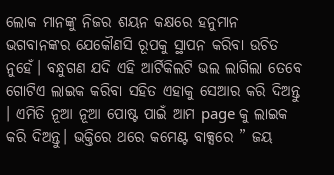ଲୋକ ମାନଙ୍କୁ ନିଜର ଶୟନ କକ୍ଷରେ ହନୁମାନ ଭଗବାନଙ୍କର ଯେକୌଣସି ରୂପକୁ ସ୍ଥାପନ କରିବା ଉଚିତ ନୁହେଁ। ବନ୍ଧୁଗଣ ଯଦି ଏହି ଆର୍ଟିକିଲଟି ଭଲ ଲାଗିଲା ତେବେ ଗୋଟିଏ ଲାଇକ କରିବା ସହିତ ଏହାକୁ ସେଆର କରି ଦିଅନ୍ତୁ । ଏମିତି ନୂଆ ନୂଆ ପୋଷ୍ଟ ପାଇଁ ଆମ page କୁ ଲାଇକ କରି ଦିଅନ୍ତୁ। ଭକ୍ତିରେ ଥରେ କମେଣ୍ଟ ବାକ୍ସରେ ” ଜୟ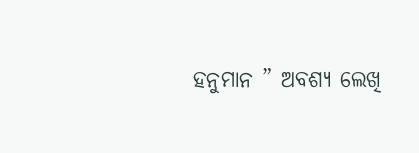ହନୁମାନ ” ଅବଶ୍ୟ ଲେଖି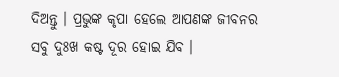ଦିଅନ୍ତୁ । ପ୍ରଭୁଙ୍କ କୃପା ହେଲେ ଆପଣଙ୍କ ଜୀବନର ସବୁ ଦୁଃଖ କଷ୍ଟ ଦୂର ହୋଇ ଯିବ ।